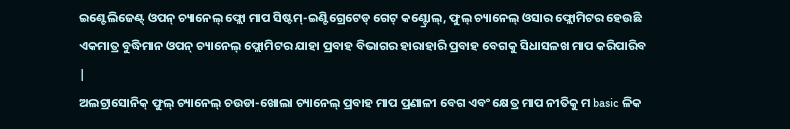ଇଣ୍ଟେଲିଜେଣ୍ଟ୍ ଓପନ୍ ଚ୍ୟାନେଲ୍ ଫ୍ଲୋ ମାପ ସିଷ୍ଟମ୍-ଇଣ୍ଟିଗ୍ରେଟେଡ୍ ଗେଟ୍ କଣ୍ଟ୍ରୋଲ୍, ଫୁଲ୍ ଚ୍ୟାନେଲ୍ ଓସାର ଫ୍ଲୋମିଟର ହେଉଛି ଏକମାତ୍ର ବୁଦ୍ଧିମାନ ଓପନ୍ ଚ୍ୟାନେଲ୍ ଫ୍ଲୋମିଟର ଯାହା ପ୍ରବାହ ବିଭାଗର ହାରାହାରି ପ୍ରବାହ ବେଗକୁ ସିଧାସଳଖ ମାପ କରିପାରିବ |
ଅଲଟ୍ରାସୋନିକ୍ ଫୁଲ୍ ଚ୍ୟାନେଲ୍ ଚଉଡା-ଖୋଲା ଚ୍ୟାନେଲ୍ ପ୍ରବାହ ମାପ ପ୍ରଣାଳୀ ବେଗ ଏବଂ କ୍ଷେତ୍ର ମାପ ନୀତିକୁ ମ basic ଳିକ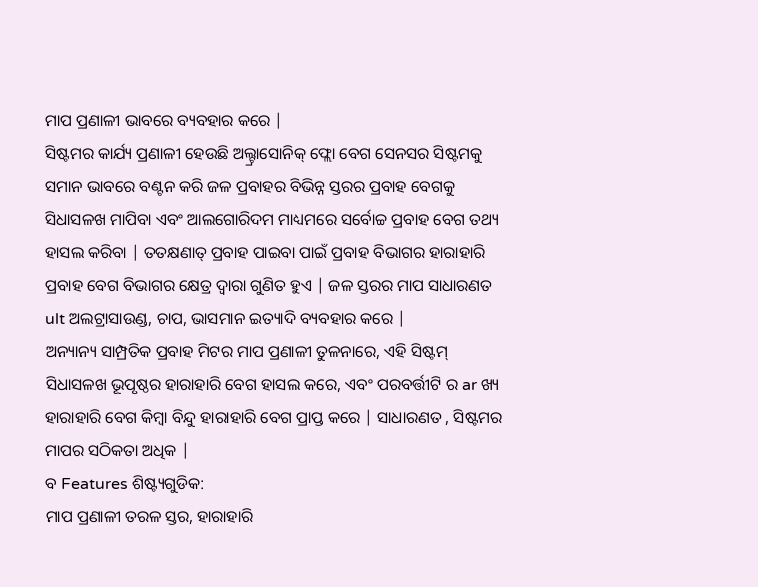ମାପ ପ୍ରଣାଳୀ ଭାବରେ ବ୍ୟବହାର କରେ |
ସିଷ୍ଟମର କାର୍ଯ୍ୟ ପ୍ରଣାଳୀ ହେଉଛି ଅଲ୍ଟ୍ରାସୋନିକ୍ ଫ୍ଲୋ ବେଗ ସେନସର ସିଷ୍ଟମକୁ ସମାନ ଭାବରେ ବଣ୍ଟନ କରି ଜଳ ପ୍ରବାହର ବିଭିନ୍ନ ସ୍ତରର ପ୍ରବାହ ବେଗକୁ ସିଧାସଳଖ ମାପିବା ଏବଂ ଆଲଗୋରିଦମ ମାଧ୍ୟମରେ ସର୍ବୋଚ୍ଚ ପ୍ରବାହ ବେଗ ତଥ୍ୟ ହାସଲ କରିବା | ତତକ୍ଷଣାତ୍ ପ୍ରବାହ ପାଇବା ପାଇଁ ପ୍ରବାହ ବିଭାଗର ହାରାହାରି ପ୍ରବାହ ବେଗ ବିଭାଗର କ୍ଷେତ୍ର ଦ୍ୱାରା ଗୁଣିତ ହୁଏ | ଜଳ ସ୍ତରର ମାପ ସାଧାରଣତ ult ଅଲଟ୍ରାସାଉଣ୍ଡ, ଚାପ, ଭାସମାନ ଇତ୍ୟାଦି ବ୍ୟବହାର କରେ |
ଅନ୍ୟାନ୍ୟ ସାମ୍ପ୍ରତିକ ପ୍ରବାହ ମିଟର ମାପ ପ୍ରଣାଳୀ ତୁଳନାରେ, ଏହି ସିଷ୍ଟମ୍ ସିଧାସଳଖ ଭୂପୃଷ୍ଠର ହାରାହାରି ବେଗ ହାସଲ କରେ, ଏବଂ ପରବର୍ତ୍ତୀଟି ର ar ଖ୍ୟ ହାରାହାରି ବେଗ କିମ୍ବା ବିନ୍ଦୁ ହାରାହାରି ବେଗ ପ୍ରାପ୍ତ କରେ | ସାଧାରଣତ , ସିଷ୍ଟମର ମାପର ସଠିକତା ଅଧିକ |
ବ Features ଶିଷ୍ଟ୍ୟଗୁଡିକ:
ମାପ ପ୍ରଣାଳୀ ତରଳ ସ୍ତର, ହାରାହାରି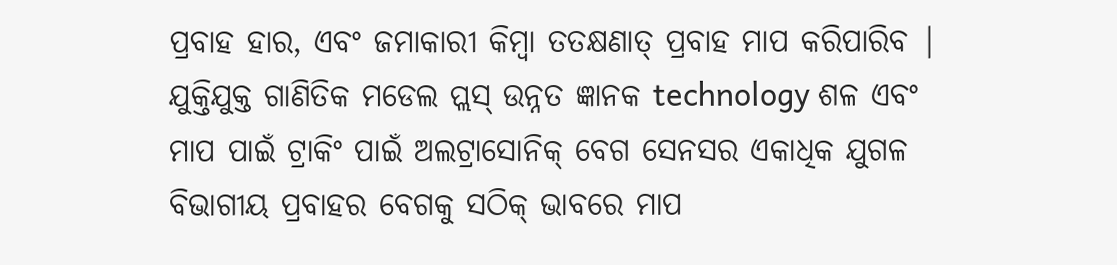ପ୍ରବାହ ହାର, ଏବଂ ଜମାକାରୀ କିମ୍ବା ତତକ୍ଷଣାତ୍ ପ୍ରବାହ ମାପ କରିପାରିବ |
ଯୁକ୍ତିଯୁକ୍ତ ଗାଣିତିକ ମଡେଲ ପ୍ଲସ୍ ଉନ୍ନତ ଜ୍ଞାନକ technology ଶଳ ଏବଂ ମାପ ପାଇଁ ଟ୍ରାକିଂ ପାଇଁ ଅଲଟ୍ରାସୋନିକ୍ ବେଗ ସେନସର ଏକାଧିକ ଯୁଗଳ ବିଭାଗୀୟ ପ୍ରବାହର ବେଗକୁ ସଠିକ୍ ଭାବରେ ମାପ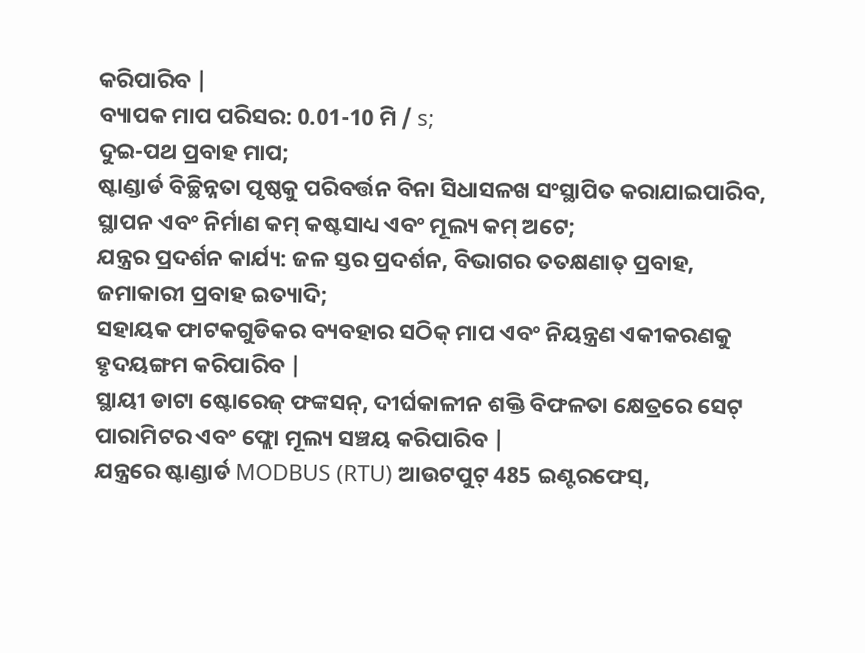କରିପାରିବ |
ବ୍ୟାପକ ମାପ ପରିସର: 0.01-10 ମି / s;
ଦୁଇ-ପଥ ପ୍ରବାହ ମାପ;
ଷ୍ଟାଣ୍ଡାର୍ଡ ବିଚ୍ଛିନ୍ନତା ପୃଷ୍ଠକୁ ପରିବର୍ତ୍ତନ ବିନା ସିଧାସଳଖ ସଂସ୍ଥାପିତ କରାଯାଇପାରିବ, ସ୍ଥାପନ ଏବଂ ନିର୍ମାଣ କମ୍ କଷ୍ଟସାଧ୍ୟ ଏବଂ ମୂଲ୍ୟ କମ୍ ଅଟେ;
ଯନ୍ତ୍ରର ପ୍ରଦର୍ଶନ କାର୍ଯ୍ୟ: ଜଳ ସ୍ତର ପ୍ରଦର୍ଶନ, ବିଭାଗର ତତକ୍ଷଣାତ୍ ପ୍ରବାହ, ଜମାକାରୀ ପ୍ରବାହ ଇତ୍ୟାଦି;
ସହାୟକ ଫାଟକଗୁଡିକର ବ୍ୟବହାର ସଠିକ୍ ମାପ ଏବଂ ନିୟନ୍ତ୍ରଣ ଏକୀକରଣକୁ ହୃଦୟଙ୍ଗମ କରିପାରିବ |
ସ୍ଥାୟୀ ଡାଟା ଷ୍ଟୋରେଜ୍ ଫଙ୍କସନ୍, ଦୀର୍ଘକାଳୀନ ଶକ୍ତି ବିଫଳତା କ୍ଷେତ୍ରରେ ସେଟ୍ ପାରାମିଟର ଏବଂ ଫ୍ଲୋ ମୂଲ୍ୟ ସଞ୍ଚୟ କରିପାରିବ |
ଯନ୍ତ୍ରରେ ଷ୍ଟାଣ୍ଡାର୍ଡ MODBUS (RTU) ଆଉଟପୁଟ୍ 485 ଇଣ୍ଟରଫେସ୍,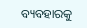ବ୍ୟବହାରକୁ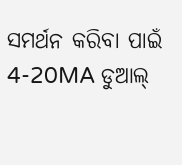ସମର୍ଥନ କରିବା ପାଇଁ 4-20MA ଡୁଆଲ୍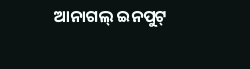ଆନାଗଲ୍ ଇନପୁଟ୍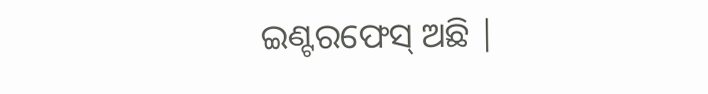ଇଣ୍ଟରଫେସ୍ ଅଛି |